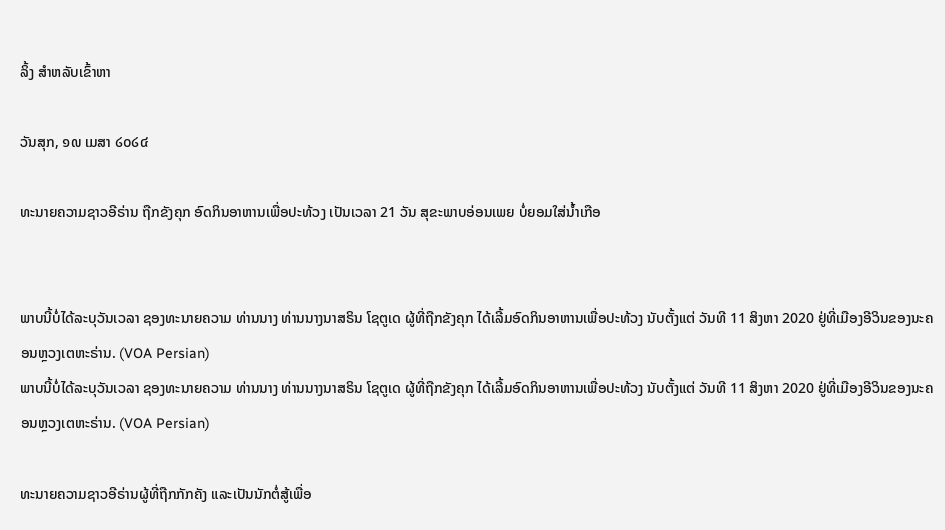ລິ້ງ ສຳຫລັບເຂົ້າຫາ

ວັນສຸກ, ໑໙ ເມສາ ໒໐໒໔

ທະນາຍຄວາມຊາວອີຣ່ານ ຖືກຂັງຄຸກ ອົດກິນອາຫານເພື່ອປະທ້ວງ ເປັນເວລາ 21 ວັນ ສຸຂະພາບອ່ອນເພຍ ບໍ່ຍອມໃສ່ນ້ຳເກືອ


ພາບນີ້ບໍ່ໄດ້ລະບຸວັນເວລາ ຊອງທະນາຍຄວາມ ທ່ານນາງ ທ່ານນາງນາສຣິນ ໂຊຕູເດ ຜູ້ທີ່ຖືກຂັງຄຸກ ໄດ້ເລີ້ມອົດກິນອາຫານເພື່ອປະທ້ວງ ນັບຕັ້ງແຕ່ ວັນທີ 11 ສິງຫາ 2020 ຢູ່ທີ່ເມືອງອີວິນຂອງນະຄອນຫຼວງເຕຫະຣ່ານ. (VOA Persian)
ພາບນີ້ບໍ່ໄດ້ລະບຸວັນເວລາ ຊອງທະນາຍຄວາມ ທ່ານນາງ ທ່ານນາງນາສຣິນ ໂຊຕູເດ ຜູ້ທີ່ຖືກຂັງຄຸກ ໄດ້ເລີ້ມອົດກິນອາຫານເພື່ອປະທ້ວງ ນັບຕັ້ງແຕ່ ວັນທີ 11 ສິງຫາ 2020 ຢູ່ທີ່ເມືອງອີວິນຂອງນະຄອນຫຼວງເຕຫະຣ່ານ. (VOA Persian)

ທະນາຍຄວາມຊາວອີຣ່ານຜູ້ທີ່ຖືກກັກຄັງ ແລະເປັນນັກຕໍ່ສູ້ເພື່ອ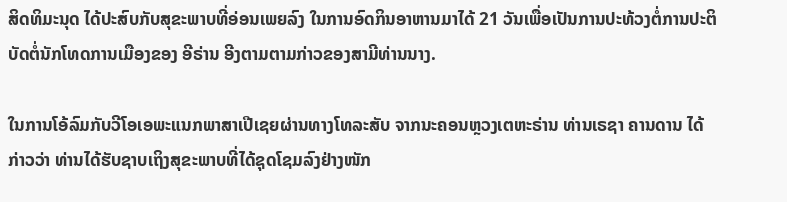ສິດທິມະນຸດ ໄດ້ປະສົບກັບສຸຂະພາບທີ່ອ່ອນເພຍລົງ ໃນການອົດກິນອາຫານມາໄດ້ 21 ວັນເພື່ອເປັນການປະທ້ວງຕໍ່ການປະຕິບັດຕໍ່ນັກໂທດການເມືອງຂອງ ອີຣ່ານ ອີງຕາມຕາມກ່າວຂອງສາມີທ່ານນາງ.

ໃນການໂອ້ລົມກັບວີໂອເອພະແນກພາສາເປີເຊຍຜ່ານທາງໂທລະສັບ ຈາກນະຄອນຫຼວງເຕຫະຣ່ານ ທ່ານເຣຊາ ຄານດານ ໄດ້ກ່າວວ່າ ທ່ານໄດ້ຮັບຊາບເຖິງສຸຂະພາບທີ່ໄດ້ຊຸດໂຊມລົງຢ່າງໜັກ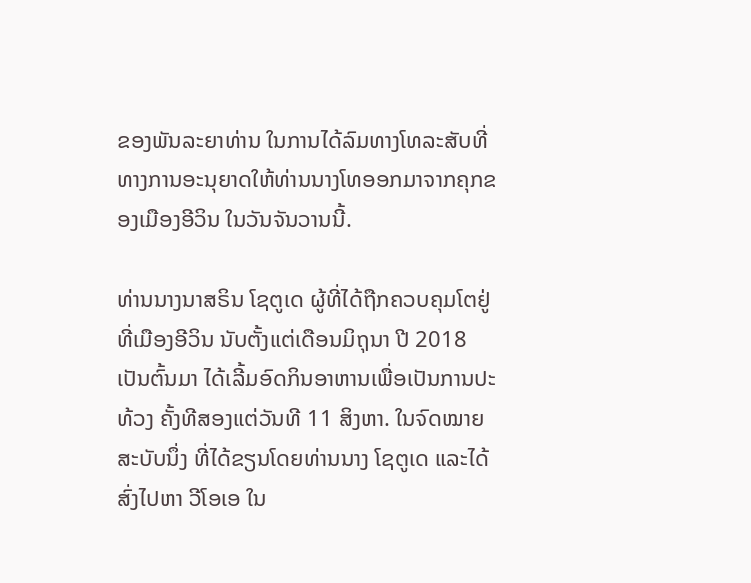ຂອງພັນລະຍາທ່ານ ໃນການໄດ້ລົມທາງໂທລະສັບທີ່ທາງການອະນຸຍາດໃຫ້ທ່ານນາງໂທອອກມາຈາກຄຸກຂອງເມືອງອີວິນ ໃນວັນຈັນວານນີ້.

ທ່ານນາງນາສຣິນ ໂຊຕູເດ ຜູ້ທີ່ໄດ້ຖືກຄວບຄຸມໂຕຢູ່ທີ່ເມືອງອີວິນ ນັບຕັ້ງແຕ່ເດືອນມິຖຸນາ ປີ 2018 ເປັນຕົ້ນມາ ໄດ້ເລີ້ມອົດກິນອາຫານເພື່ອເປັນການປະທ້ວງ ຄັ້ງທີສອງແຕ່ວັນທີ 11 ສິງຫາ. ໃນຈົດໝາຍສະບັບນຶ່ງ ທີ່ໄດ້ຂຽນໂດຍທ່ານນາງ ໂຊຕູເດ ແລະໄດ້ສົ່ງໄປຫາ ວີໂອເອ ໃນ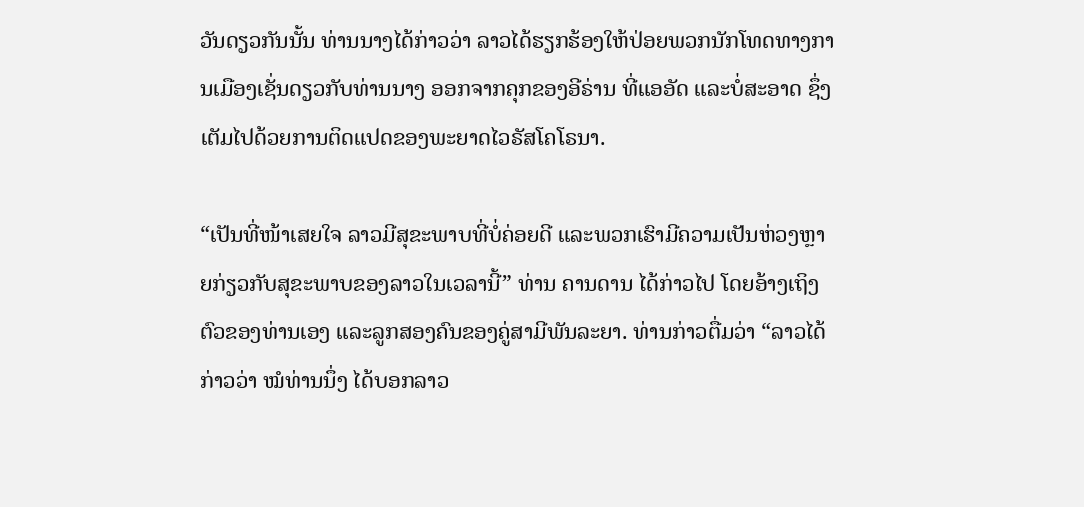ວັນດຽວກັນນັ້ນ ທ່ານນາງໄດ້ກ່າວວ່າ ລາວໄດ້ຮຽກຮ້ອງໃຫ້ປ່ອຍພວກນັກໂທດທາງການເມືອງເຊັ່ນດຽວກັບທ່ານນາງ ອອກຈາກຄຸກຂອງອີຣ່ານ ທີ່ແອອັດ ແລະບໍ່ສະອາດ ຊຶ່ງເຕັມໄປດ້ວຍການຕິດແປດຂອງພະຍາດໄວຣັສໂຄໂຣນາ.

“ເປັນທີ່ໜ້າເສຍໃຈ ລາວມີສຸຂະພາບທີ່ບໍ່ຄ່ອຍດີ ແລະພວກເຮົາມີຄວາມເປັນຫ່ວງຫຼາຍກ່ຽວກັບສຸຂະພາບຂອງລາວໃນເວລານີ້” ທ່ານ ຄານດານ ໄດ້ກ່າວໄປ ໂດຍອ້າງເຖິງຕົວຂອງທ່ານເອງ ແລະລູກສອງຄົນຂອງຄູ່ສາມີພັນລະຍາ. ທ່ານກ່າວຕື່ມວ່າ “ລາວໄດ້ກ່າວວ່າ ໝໍທ່ານນຶ່ງ ໄດ້ບອກລາວ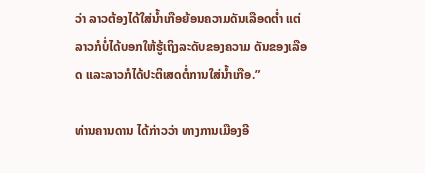ວ່າ ລາວຕ້ອງໄດ້ໃສ່ນ້ຳເກືອຍ້ອນຄວາມດັນເລືອດຕ່ຳ ແຕ່ລາວກໍບໍ່ໄດ້ບອກໃຫ້ຮູ້ເຖິງລະດັບຂອງຄວາມ ດັນຂອງເລືອດ ແລະລາວກໍໄດ້ປະຕິເສດຕໍ່ການໃສ່ນໍ້າເກືອ.”

ທ່ານຄານດານ ໄດ້ກ່າວວ່າ ທາງການເມືອງອີ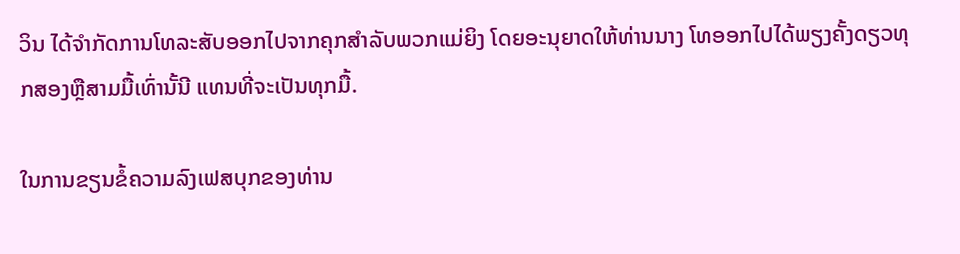ວິນ ໄດ້ຈຳກັດການໂທລະສັບອອກໄປຈາກຄຸກສຳລັບພວກແມ່ຍິງ ໂດຍອະນຸຍາດໃຫ້ທ່ານນາງ ໂທອອກໄປໄດ້ພຽງຄັ້ງດຽວທຸກສອງຫຼືສາມມື້ເທົ່ານັ້ນີ ແທນທີ່ຈະເປັນທຸກມື້.

ໃນການຂຽນຂໍ້ຄວາມລົງເຟສບຸກຂອງທ່ານ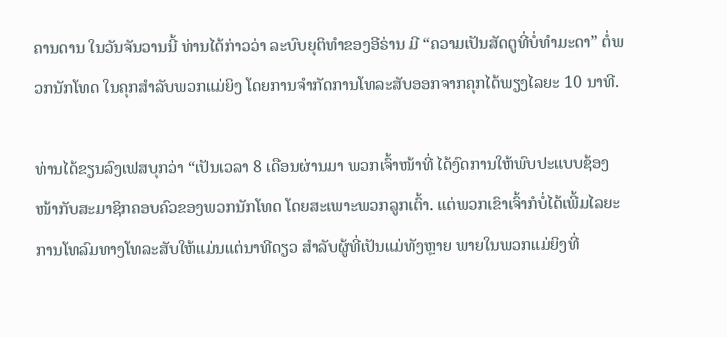ຄານດານ ໃນວັນຈັນວານນີ້ ທ່ານໄດ້ກ່າວວ່າ ລະບົບຍຸຕິທຳຂອງອີຣ່ານ ມີ “ຄວາມເປັນສັດຕູທີ່ບໍ່ທຳມະດາ” ຕໍ່ພວກນັກໂທດ ໃນຄຸກສຳລັບພວກແມ່ຍິງ ໂດຍການຈຳກັດການໂທລະສັບອອກຈາກຄຸກໄດ້ພຽງໄລຍະ 10 ນາທີ.

ທ່ານໄດ້ຂຽນລົງເຟສບຸກວ່າ “ເປັນເວລາ 8 ເດືອນຜ່ານມາ ພວກເຈົ້າໜ້າທີ່ ໄດ້ງົດການໃຫ້ພົບປະແບບຊ້ອງໜ້າກັບສະມາຊິກຄອບຄົວຂອງພວກນັກໂທດ ໂດຍສະເພາະພວກລູກເຕົ້າ. ແຕ່ພວກເຂົາເຈົ້າກໍບໍ່ໄດ້ເພີ້ມໄລຍະການໂທລົມທາງໂທລະສັບໃຫ້ແມ່ນແຕ່ນາທີດຽວ ສຳລັບຜູ້ທີ່ເປັນແມ່ທັງຫຼາຍ ພາຍໃນພວກແມ່ຍິງທີ່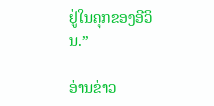ຢູ່ໃນຄຸກຂອງອີວິນ.”

ອ່ານຂ່າວ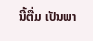ນີ້ຕື່ມ ເປັນພາ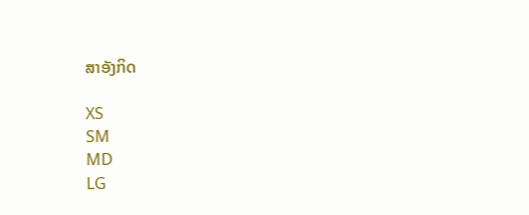ສາອັງກິດ

XS
SM
MD
LG